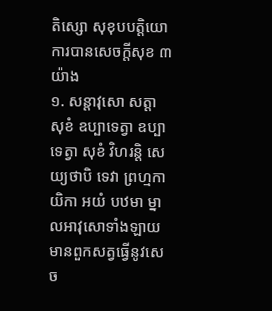តិស្សោ សុខុបបត្តិយោ ការបានសេចក្តីសុខ ៣ យ៉ាង
១. សន្តាវុសោ សត្តា សុខំ ឧប្បាទេត្វា ឧប្បាទេត្វា សុខំ វិហរន្តិ សេយ្យថាបិ ទេវា ព្រហ្មកាយិកា អយំ បឋមា ម្នាលអាវុសោទាំងឡាយ មានពួកសត្វធ្វើនូវសេច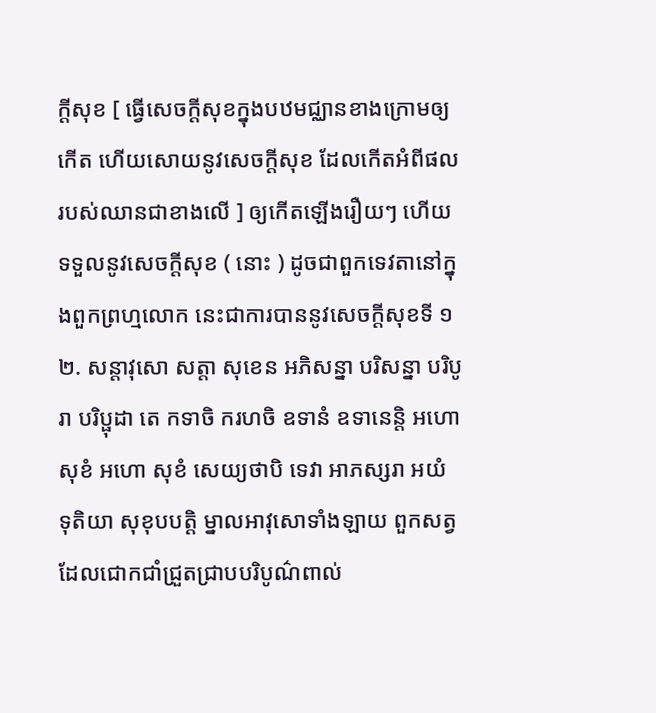ក្តីសុខ [ ធ្វើសេចក្តីសុខក្នុងបឋមជ្ឈានខាងក្រោមឲ្យកើត ហើយសោយនូវសេចក្តីសុខ ដែលកើតអំពីផលរបស់ឈានជាខាងលើ ] ឲ្យកើតឡើងរឿយៗ ហើយទទួលនូវសេចក្តីសុខ ( នោះ ) ដូចជាពួកទេវតានៅក្នុងពួកព្រហ្មលោក នេះជាការបាននូវសេចក្តីសុខទី ១
២. សន្តាវុសោ សត្តា សុខេន អភិសន្នា បរិសន្នា បរិបូរា បរិប្ផុដា តេ កទាចិ ករហចិ ឧទានំ ឧទានេន្តិ អហោ សុខំ អហោ សុខំ សេយ្យថាបិ ទេវា អាភស្សរា អយំ ទុតិយា សុខុបបត្តិ ម្នាលអាវុសោទាំងឡាយ ពួកសត្វដែលជោកជាំជ្រួតជ្រាបបរិបូណ៌ពាល់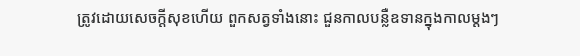ត្រូវដោយសេចក្តីសុខហើយ ពួកសត្វទាំងនោះ ជួនកាលបន្លឺឧទានក្នុងកាលម្តងៗ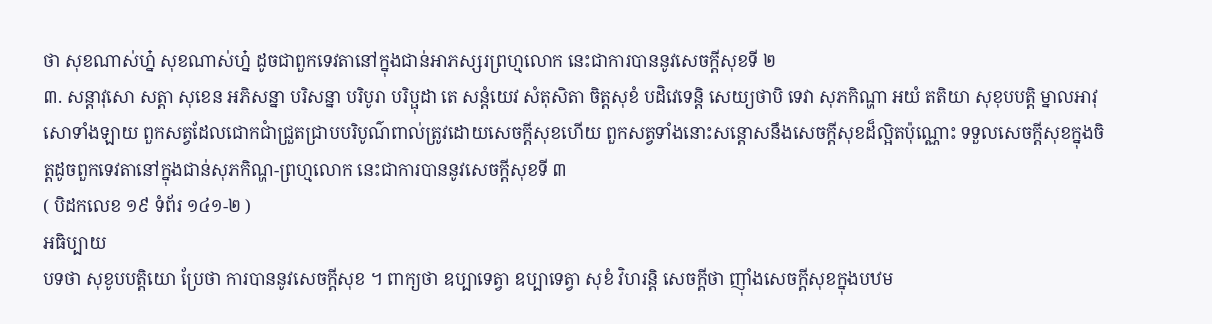ថា សុខណាស់ហ្ន៎ សុខណាស់ហ្ន៎ ដូចជាពួកទេវតានៅក្នុងជាន់អាភស្សរព្រហ្មលោក នេះជាការបាននូវសេចក្តីសុខទី ២
៣. សន្តាវុសោ សត្តា សុខេន អភិសន្នា បរិសន្នា បរិបូរា បរិប្ផុដា តេ សន្តំយេវ សំតុសិតា ចិត្តសុខំ បដិវេទេន្តិ សេយ្យថាបិ ទេវា សុភកិណ្ហា អយំ តតិយា សុខុបបត្តិ ម្នាលអាវុសោទាំងឡាយ ពួកសត្វដែលជោកជាំជ្រួតជ្រាបបរិបូណ៌ពាល់ត្រូវដោយសេចក្តីសុខហើយ ពួកសត្វទាំងនោះសន្តោសនឹងសេចក្តីសុខដ៏ល្អិតប៉ុណ្ណោះ ទទួលសេចក្តីសុខក្នុងចិត្តដូចពួកទេវតានៅក្នុងជាន់សុភកិណ្ហ-ព្រហ្មលោក នេះជាការបាននូវសេចក្តីសុខទី ៣
( បិដកលេខ ១៩ ទំព័រ ១៤១-២ )
អធិប្បាយ
បទថា សុខូបបត្តិយោ ប្រែថា ការបាននូវសេចក្តីសុខ ។ ពាក្យថា ឧប្បាទេត្វា ឧប្បាទេត្វា សុខំ វិហរន្តិ សេចក្តីថា ញ៉ាំងសេចក្តីសុខក្នុងបឋម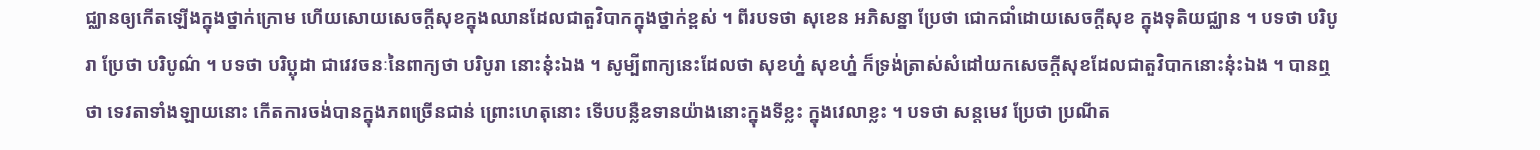ជ្ឈានឲ្យកើតឡើងក្នុងថ្នាក់ក្រោម ហើយសោយសេចក្តីសុខក្នុងឈានដែលជាតួវិបាកក្នុងថ្នាក់ខ្ពស់ ។ ពីរបទថា សុខេន អភិសន្នា ប្រែថា ជោកជាំដោយសេចក្តីសុខ ក្នុងទុតិយជ្ឈាន ។ បទថា បរិបូរា ប្រែថា បរិបូណ៌ ។ បទថា បរិប្ឆុដា ជាវេវចនៈនៃពាក្យថា បរិបូរា នោះនុ៎ះឯង ។ សូម្បីពាក្យនេះដែលថា សុខហ្ន៎ សុខហ្ន៎ ក៏ទ្រង់ត្រាស់សំដៅយកសេចក្តីសុខដែលជាតួវិបាកនោះនុ៎ះឯង ។ បានឮថា ទេវតាទាំងឡាយនោះ កើតការចង់បានក្នុងភពច្រើនជាន់ ព្រោះហេតុនោះ ទើបបន្លឺឧទានយ៉ាងនោះក្នុងទីខ្លះ ក្នុងវេលាខ្លះ ។ បទថា សន្តមេវ ប្រែថា ប្រណីត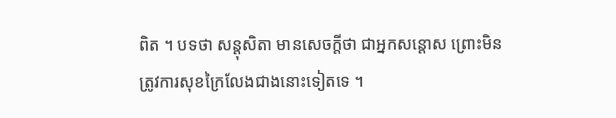ពិត ។ បទថា សន្តុសិតា មានសេចក្តីថា ជាអ្នកសន្តោស ព្រោះមិនត្រូវការសុខក្រៃលែងជាងនោះទៀតទេ ។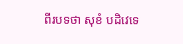ពីរបទថា សុខំ បដិវេទេ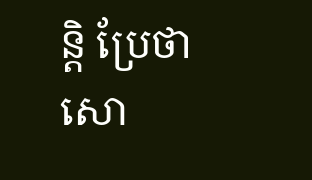ន្តិ ប្រែថា សោ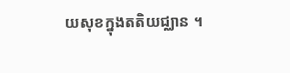យសុខក្នុងតតិយជ្ឈាន ។